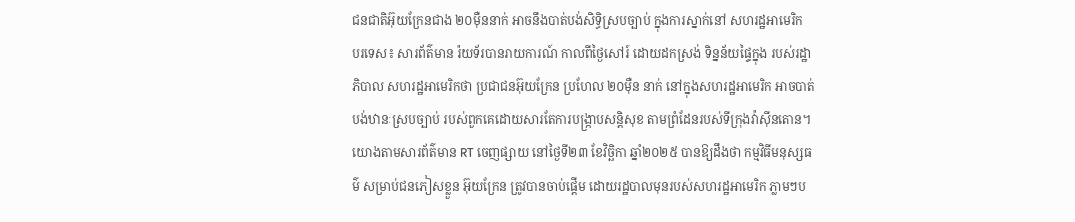ជនជាតិអ៊ុយក្រែនជាង ២០ម៉ឺននាក់ អាចនឹងបាត់បង់សិទ្ធិស្របច្បាប់ ក្នុងការស្នាក់នៅ សហរដ្ឋអាមេរិក
បរទេស៖ សារព័ត៌មាន រ៉យទ័របានរាយការណ៍ កាលពីថ្ងៃសៅរ៍ ដោយដកស្រង់ ទិន្នន័យផ្ទៃក្នុង របស់រដ្ឋាភិបាល សហរដ្ឋអាមេរិកថា ប្រជាជនអ៊ុយក្រែន ប្រហែល ២០ម៉ឺន នាក់ នៅក្នុងសហរដ្ឋអាមេរិក អាចបាត់បង់ឋានៈស្របច្បាប់ របស់ពួកគេដោយសារតែការបង្ក្រាបសន្តិសុខ តាមព្រំដែនរបស់ទីក្រុងវ៉ាស៊ីនតោន។
យោងតាមសារព័ត៌មាន RT ចេញផ្សាយ នៅថ្ងៃទី២៣ ខែវិច្ឆិកា ឆ្នាំ២០២៥ បានឱ្យដឹងថា កម្មវិធីមនុស្សធម៌ សម្រាប់ជនភៀសខ្លួន អ៊ុយក្រែន ត្រូវបានចាប់ផ្តើម ដោយរដ្ឋបាលមុនរបស់សហរដ្ឋអាមេរិក ភ្លាមៗប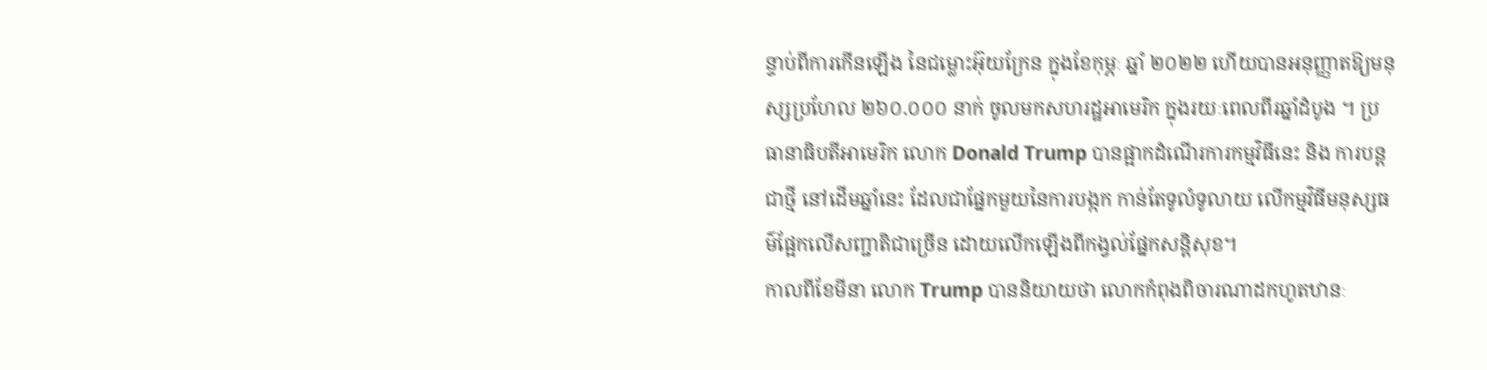ន្ទាប់ពីការកើនឡើង នៃជម្លោះអ៊ុយក្រែន ក្នុងខែកុម្ភៈ ឆ្នាំ ២០២២ ហើយបានអនុញ្ញាតឱ្យមនុស្សប្រហែល ២៦០.០០០ នាក់ ចូលមកសហរដ្ឋអាមេរិក ក្នុងរយៈពេលពីរឆ្នាំដំបូង ។ ប្រធានាធិបតីអាមេរិក លោក Donald Trump បានផ្អាកដំណើរការកម្មវិធីនេះ និង ការបន្តជាថ្មី នៅដើមឆ្នាំនេះ ដែលជាផ្នែកមួយនៃការបង្កក កាន់តែទូលំទូលាយ លើកម្មវិធីមនុស្សធម៌ផ្អែកលើសញ្ជាតិជាច្រើន ដោយលើកឡើងពីកង្វល់ផ្នែកសន្តិសុខ។
កាលពីខែមីនា លោក Trump បាននិយាយថា លោកកំពុងពិចារណាដកហូតឋានៈ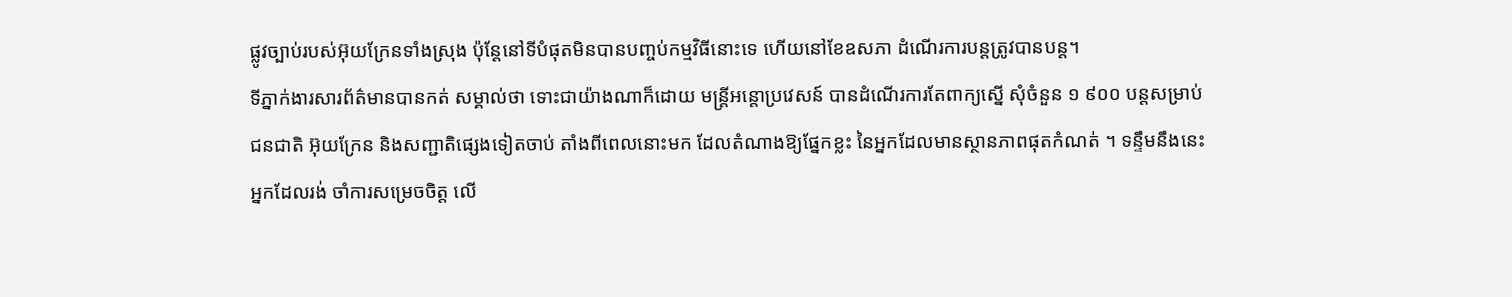ផ្លូវច្បាប់របស់អ៊ុយក្រែនទាំងស្រុង ប៉ុន្តែនៅទីបំផុតមិនបានបញ្ចប់កម្មវិធីនោះទេ ហើយនៅខែឧសភា ដំណើរការបន្តត្រូវបានបន្ត។
ទីភ្នាក់ងារសារព័ត៌មានបានកត់ សម្គាល់ថា ទោះជាយ៉ាងណាក៏ដោយ មន្ត្រីអន្តោប្រវេសន៍ បានដំណើរការតែពាក្យស្នើ សុំចំនួន ១ ៩០០ បន្តសម្រាប់ជនជាតិ អ៊ុយក្រែន និងសញ្ជាតិផ្សេងទៀតចាប់ តាំងពីពេលនោះមក ដែលតំណាងឱ្យផ្នែកខ្លះ នៃអ្នកដែលមានស្ថានភាពផុតកំណត់ ។ ទន្ទឹមនឹងនេះ អ្នកដែលរង់ ចាំការសម្រេចចិត្ត លើ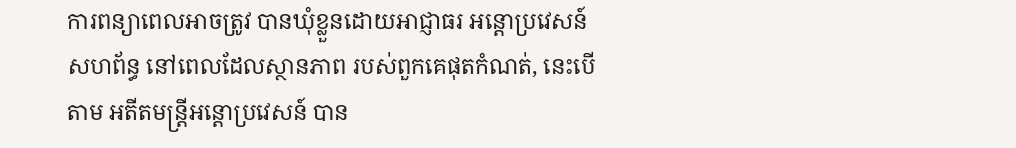ការពន្យាពេលអាចត្រូវ បានឃុំខ្លួនដោយអាជ្ញាធរ អន្តោប្រវេសន៍សហព័ន្ធ នៅពេលដែលស្ថានភាព របស់ពួកគេផុតកំណត់, នេះបើតាម អតីតមន្ត្រីអន្តោប្រវេសន៍ បាន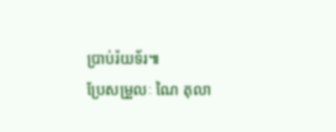ប្រាប់រ៉យទ័រ៕
ប្រែសម្រួលៈ ណៃ តុលា